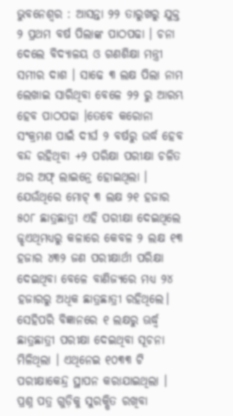ଭୁବନେଶ୍ୱର : ଆସନ୍ତା ୨୨ ତାରୁଖରୁ ଯୁକ୍ତ ୨ ପ୍ରଥମ ବର୍ଷ ପିଲାଙ୍କ ପାଠପଢା । ଚନା ଦେଲେ ବିଦ୍ୟାଳୟ ଓ ଗଣଶିକ୍ଷା ମନ୍ତ୍ରୀ ସମୀର ଦାଶ । ସାଢେ ୩ ଲକ୍ଷ ପିଲା ନାମ ଲେଖାଇ ସାରିଥିବା ବେଳେ ୨୨ ରୁ ଆରମ୍ଭ ହେବ ପାଠପଢା ।ତେବେ କରୋନା ସଂକ୍ରମଣ ପାଇଁ ଦୀର୍ଘ ୨ ବର୍ଷରୁ ଉର୍ଦ୍ଧ ହେବ ବନ୍ଦ ରହିଥିବା +୨ ପରିକ୍ଷା ପରୀକ୍ଷା ଚଳିତ ଥର ଅଫ୍ ଲାଇନ୍ରେ ହୋଇଥିଲା । ଯେଉଁଥିରେ ମୋଟ୍ ୩ ଲକ୍ଷ ୨୧ ହଜାର ୫୦୮ ଛାତ୍ରଛାତ୍ରୀ ଏହି ପରୀକ୍ଷା ଦେଇଥିଲେ ଜ୍ଝଏଥିମଧ୍ୟରୁ କଳାରେ କେବଳ ୨ ଲକ୍ଷ ୧୩ ହଜାର ୪୩୨ ଜଣ ପରୀକ୍ଷାର୍ଥୀ ପରିକ୍ଷା ଦେଇଥିବା ବେଳେ ବାଣିଜ୍ୟରେ ମଧ୍ୟ ୨୪ ହଜାରରୁ ଅଧିକ ଛାତ୍ରଛାତ୍ରୀ ରହିଥିଲେ। ସେହିପରି ବିଜ୍ଞାନରେ ୧ ଲକ୍ଷରୁ ଊର୍ଦ୍ଧ୍ୱ ଛାତ୍ରଛାତ୍ରୀ ପରୀକ୍ଷା ଦେଇଥିବା ସୂଚନା ମିଳିଥିଲା । ଏଥିନେଇ ୧୦୩୩ ଟି ପରୀକ୍ଷାକେନ୍ଦ୍ର ସ୍ଥାପନ କରାଯାଇଥିଲା । ପ୍ରଶ୍ନ ପତ୍ର ଗୁଡ଼ିକୁ ସୁରକ୍ଷିତ ରଖିବା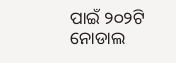ପାଇଁ ୨୦୨ଟି ନୋଡାଲ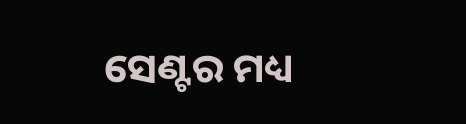ସେଣ୍ଟର ମଧ୍ୟ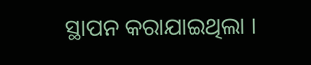ସ୍ଥାପନ କରାଯାଇଥିଲା ।